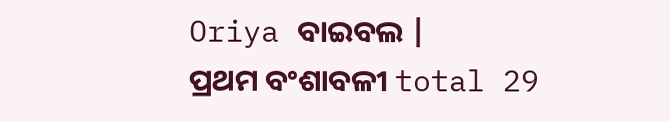Oriya ବାଇବଲ |
ପ୍ରଥମ ବଂଶାବଳୀ total 29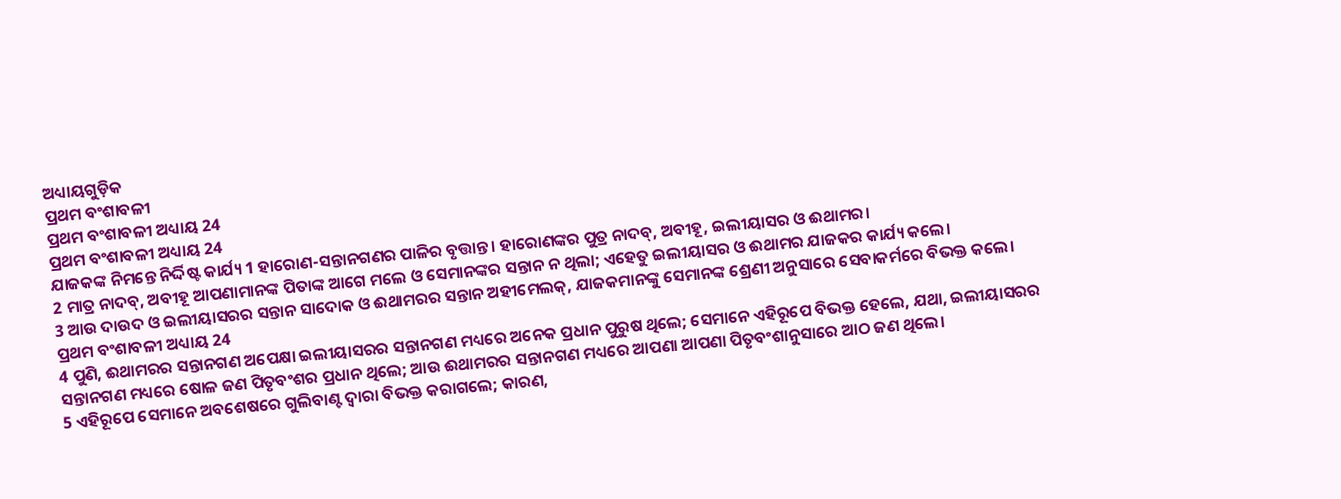ଅଧ୍ୟାୟଗୁଡ଼ିକ
ପ୍ରଥମ ବଂଶାବଳୀ
ପ୍ରଥମ ବଂଶାବଳୀ ଅଧ୍ୟାୟ 24
ପ୍ରଥମ ବଂଶାବଳୀ ଅଧ୍ୟାୟ 24
ଯାଜକଙ୍କ ନିମନ୍ତେ ନିର୍ଦ୍ଦିଷ୍ଟ କାର୍ଯ୍ୟ 1 ହାରୋଣ-ସନ୍ତାନଗଣର ପାଳିର ବୃତ୍ତାନ୍ତ। ହାରୋଣଙ୍କର ପୁତ୍ର ନାଦବ୍, ଅବୀହୂ, ଇଲୀୟାସର ଓ ଈଥାମର।
2 ମାତ୍ର ନାଦବ୍, ଅବୀହୂ ଆପଣାମାନଙ୍କ ପିତାଙ୍କ ଆଗେ ମଲେ ଓ ସେମାନଙ୍କର ସନ୍ତାନ ନ ଥିଲା; ଏହେତୁ ଇଲୀୟାସର ଓ ଈଥାମର ଯାଜକର କାର୍ଯ୍ୟ କଲେ।
3 ଆଉ ଦାଉଦ ଓ ଇଲୀୟାସରର ସନ୍ତାନ ସାଦୋକ ଓ ଈଥାମରର ସନ୍ତାନ ଅହୀମେଲକ୍, ଯାଜକମାନଙ୍କୁ ସେମାନଙ୍କ ଶ୍ରେଣୀ ଅନୁସାରେ ସେବାକର୍ମରେ ବିଭକ୍ତ କଲେ।
ପ୍ରଥମ ବଂଶାବଳୀ ଅଧ୍ୟାୟ 24
4 ପୁଣି, ଈଥାମରର ସନ୍ତାନଗଣ ଅପେକ୍ଷା ଇଲୀୟାସରର ସନ୍ତାନଗଣ ମଧ୍ୟରେ ଅନେକ ପ୍ରଧାନ ପୁରୁଷ ଥିଲେ; ସେମାନେ ଏହିରୂପେ ବିଭକ୍ତ ହେଲେ, ଯଥା, ଇଲୀୟାସରର ସନ୍ତାନଗଣ ମଧ୍ୟରେ ଷୋଳ ଜଣ ପିତୃବଂଶର ପ୍ରଧାନ ଥିଲେ; ଆଉ ଈଥାମରର ସନ୍ତାନଗଣ ମଧ୍ୟରେ ଆପଣା ଆପଣା ପିତୃବଂଶାନୁସାରେ ଆଠ ଜଣ ଥିଲେ।
5 ଏହିରୂପେ ସେମାନେ ଅବଶେଷରେ ଗୁଲିବାଣ୍ଟ ଦ୍ୱାରା ବିଭକ୍ତ କରାଗଲେ; କାରଣ,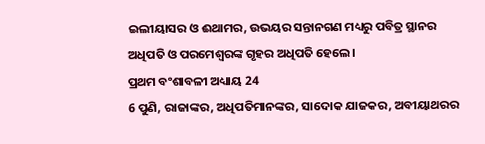ଇଲୀୟାସର ଓ ଈଥାମର, ଉଭୟର ସନ୍ତାନଗଣ ମଧ୍ୟରୁ ପବିତ୍ର ସ୍ଥାନର ଅଧିପତି ଓ ପରମେଶ୍ୱରଙ୍କ ଗୃହର ଅଧିପତି ହେଲେ।
ପ୍ରଥମ ବଂଶାବଳୀ ଅଧ୍ୟାୟ 24
6 ପୁଣି, ରାଜାଙ୍କର, ଅଧିପତିମାନଙ୍କର, ସାଦୋକ ଯାଜକର, ଅବୀୟାଥରର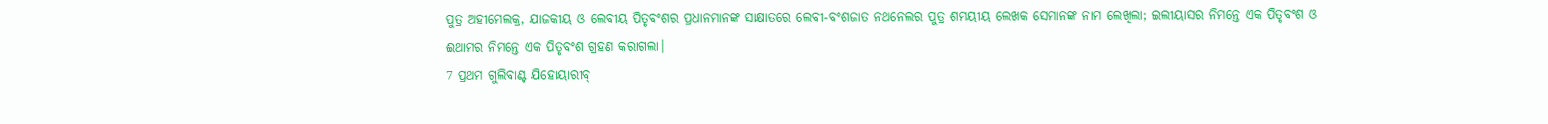ପୁତ୍ର ଅହୀମେଲକ୍ର, ଯାଜକୀୟ ଓ ଲେବୀୟ ପିତୃବଂଶର ପ୍ରଧାନମାନଙ୍କ ସାକ୍ଷାତରେ ଲେବୀ-ବଂଶଜାତ ନଥନେଲର ପୁତ୍ର ଶମୟୀୟ ଲେଖକ ସେମାନଙ୍କ ନାମ ଲେଖିଲା; ଇଲୀୟାସର ନିମନ୍ତେ ଏକ ପିତୃବଂଶ ଓ ଈଥାମର ନିମନ୍ତେ ଏକ ପିତୃବଂଶ ଗ୍ରହଣ କରାଗଲା।
7 ପ୍ରଥମ ଗୁଲିବାଣ୍ଟ ଯିହୋୟାରୀବ୍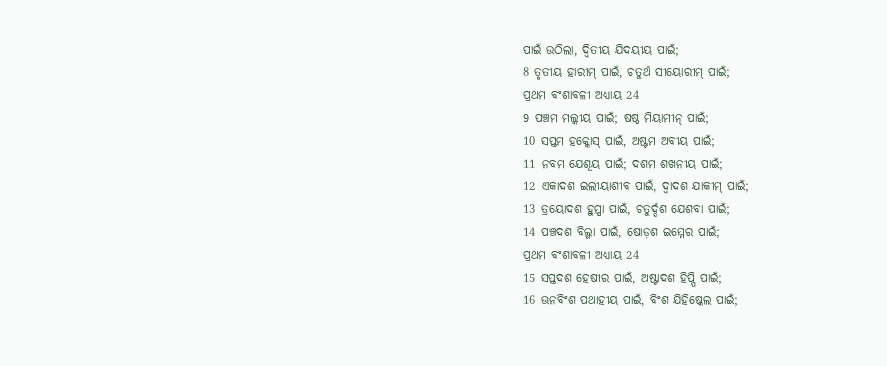ପାଇଁ ଉଠିଲା, ଦ୍ୱିତୀୟ ଯିଦୟୀୟ ପାଇଁ;
8 ତୃତୀୟ ହାରୀମ୍ ପାଇଁ, ଚତୁର୍ଥ ସୀୟୋରୀମ୍ ପାଇଁ;
ପ୍ରଥମ ବଂଶାବଳୀ ଅଧ୍ୟାୟ 24
9 ପଞ୍ଚମ ମଲ୍କୀୟ ପାଇଁ; ଷଷ୍ଠ ମିୟାମୀନ୍ ପାଇଁ;
10 ସପ୍ତମ ହକ୍କୋସ୍ ପାଇଁ, ଅଷ୍ଟମ ଅବୀୟ ପାଇଁ;
11 ନବମ ଯେଶୂୟ ପାଇଁ; ଦଶମ ଶଖନୀୟ ପାଇଁ;
12 ଏକାଦଶ ଇଲୀୟାଶୀବ ପାଇଁ, ଦ୍ୱାଦଶ ଯାକୀମ୍ ପାଇଁ;
13 ତ୍ରୟୋଦଶ ହୁପ୍ପା ପାଇଁ, ଚତୁର୍ଦ୍ଦଶ ଯେଶବା ପାଇଁ;
14 ପଞ୍ଚଦଶ ବିଲ୍ଗା ପାଇଁ, ଷୋଡ଼ଶ ଇମ୍ମେର ପାଇଁ;
ପ୍ରଥମ ବଂଶାବଳୀ ଅଧ୍ୟାୟ 24
15 ସପ୍ତଦଶ ହେଷୀର ପାଇଁ, ଅଷ୍ଟାଦଶ ହିପ୍ପି ପାଇଁ;
16 ଊନବିଂଶ ପଥାହୀୟ ପାଇଁ, ବିଂଶ ଯିହିଷ୍କେଲ ପାଇଁ;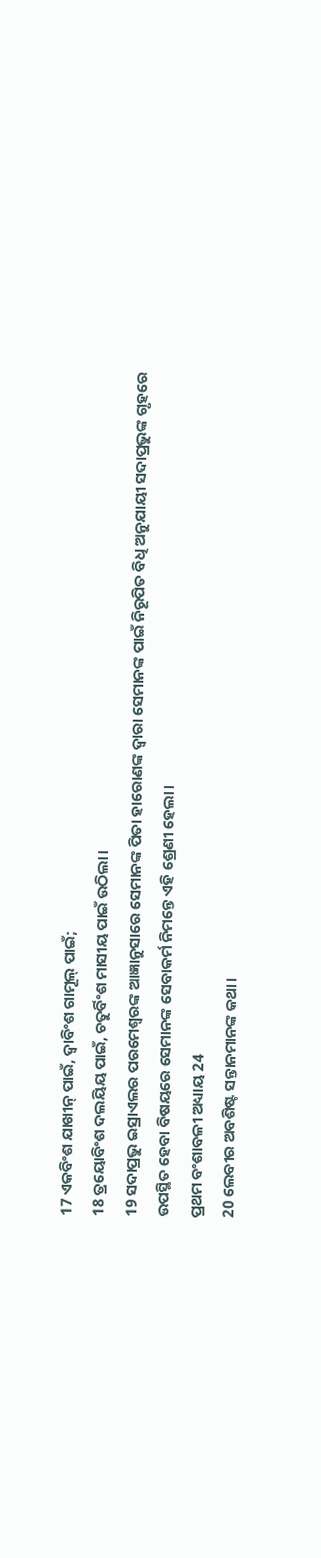17 ଏକବିଂଶ ଯାଖୀନ୍ ପାଇଁ, ଦ୍ୱାବିଂଶ ଗାମୂଲ୍ ପାଇଁ;
18 ତ୍ରୟୋବିଂଶ ଦଲୟିୟ ପାଇଁ, ଚତୁର୍ବିଂଶ ମାସୀୟ ପାଇଁ ଉଠିଲା।
19 ସଦାପ୍ରଭୁ ଇସ୍ରାଏଲର ପରମେଶ୍ୱରଙ୍କ ଆଜ୍ଞାନୁସାରେ ସେମାନଙ୍କ ପିତା ହାରୋଣଙ୍କ ଦ୍ୱାରା ସେମାନଙ୍କ ପାଇଁ ନିରୂପିତ ବିଧି ଅନୁଯାୟୀ ସଦାପ୍ରଭୁଙ୍କ ଗୃହରେ ଉପସ୍ଥିତ ହେବା ବିଷୟରେ ସେମାନଙ୍କ ସେବାକର୍ମ ନିମନ୍ତେ ଏହି ଶ୍ରେଣୀ ହେଲା।
ପ୍ରଥମ ବଂଶାବଳୀ ଅଧ୍ୟାୟ 24
20 ଲେବୀର ଅବଶିଷ୍ଟ ସନ୍ତାନମାନଙ୍କ କଥା।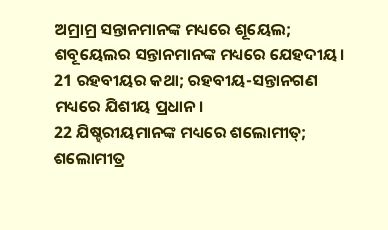ଅମ୍ରାମ୍ର ସନ୍ତାନମାନଙ୍କ ମଧ୍ୟରେ ଶୂୟେଲ; ଶବୂୟେଲର ସନ୍ତାନମାନଙ୍କ ମଧ୍ୟରେ ଯେହଦୀୟ।
21 ରହବୀୟର କଥା; ରହବୀୟ-ସନ୍ତାନଗଣ ମଧ୍ୟରେ ଯିଶୀୟ ପ୍ରଧାନ।
22 ଯିଷ୍ହରୀୟମାନଙ୍କ ମଧ୍ୟରେ ଶଲୋମୀତ୍; ଶଲୋମୀତ୍ର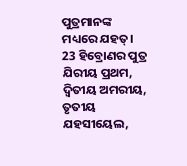ପୁତ୍ରମାନଙ୍କ ମଧ୍ୟରେ ଯହତ୍।
23 ହିବ୍ରୋଣର ପୁତ୍ର ଯିରୀୟ ପ୍ରଥମ, ଦ୍ୱିତୀୟ ଅମରୀୟ, ତୃତୀୟ ଯହସୀୟେଲ,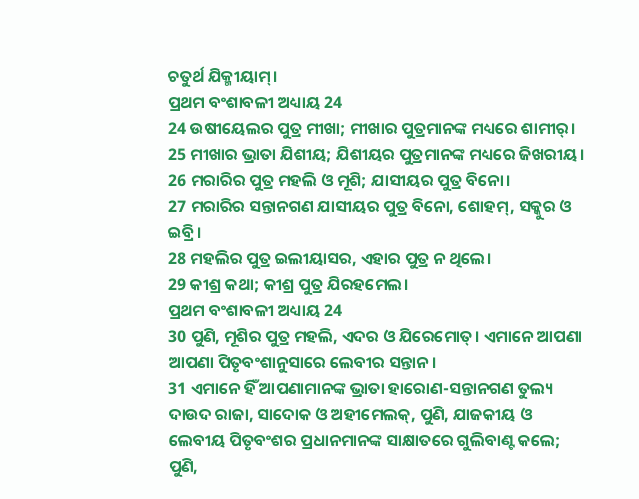ଚତୁର୍ଥ ଯିକ୍ମୀୟାମ୍।
ପ୍ରଥମ ବଂଶାବଳୀ ଅଧ୍ୟାୟ 24
24 ଉଷୀୟେଲର ପୁତ୍ର ମୀଖା; ମୀଖାର ପୁତ୍ରମାନଙ୍କ ମଧ୍ୟରେ ଶାମୀର୍।
25 ମୀଖାର ଭ୍ରାତା ଯିଶୀୟ; ଯିଶୀୟର ପୁତ୍ରମାନଙ୍କ ମଧ୍ୟରେ ଜିଖରୀୟ।
26 ମରାରିର ପୁତ୍ର ମହଲି ଓ ମୂଶି; ଯାସୀୟର ପୁତ୍ର ବିନୋ।
27 ମରାରିର ସନ୍ତାନଗଣ ଯାସୀୟର ପୁତ୍ର ବିନୋ, ଶୋହମ୍, ସକ୍କୁର ଓ ଇବ୍ରି।
28 ମହଲିର ପୁତ୍ର ଇଲୀୟାସର, ଏହାର ପୁତ୍ର ନ ଥିଲେ।
29 କୀଶ୍ର କଥା; କୀଶ୍ର ପୁତ୍ର ଯିରହମେଲ।
ପ୍ରଥମ ବଂଶାବଳୀ ଅଧ୍ୟାୟ 24
30 ପୁଣି, ମୂଶିର ପୁତ୍ର ମହଲି, ଏଦର ଓ ଯିରେମୋତ୍। ଏମାନେ ଆପଣା ଆପଣା ପିତୃବଂଶାନୁସାରେ ଲେବୀର ସନ୍ତାନ।
31 ଏମାନେ ହିଁ ଆପଣାମାନଙ୍କ ଭ୍ରାତା ହାରୋଣ-ସନ୍ତାନଗଣ ତୁଲ୍ୟ ଦାଉଦ ରାଜା, ସାଦୋକ ଓ ଅହୀମେଲକ୍, ପୁଣି, ଯାଜକୀୟ ଓ ଲେବୀୟ ପିତୃବଂଶର ପ୍ରଧାନମାନଙ୍କ ସାକ୍ଷାତରେ ଗୁଲିବାଣ୍ଟ କଲେ; ପୁଣି,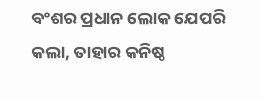ବଂଶର ପ୍ରଧାନ ଲୋକ ଯେପରି କଲା, ତାହାର କନିଷ୍ଠ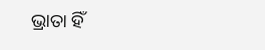ଭ୍ରାତା ହିଁ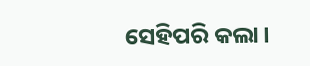ସେହିପରି କଲା।